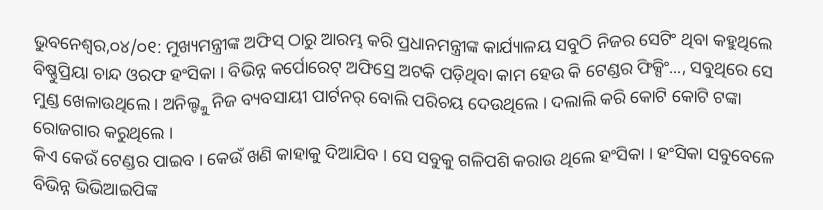ଭୁବନେଶ୍ୱର,୦୪/୦୧: ମୁଖ୍ୟମନ୍ତ୍ରୀଙ୍କ ଅଫିସ୍ ଠାରୁ ଆରମ୍ଭ କରି ପ୍ରଧାନମନ୍ତ୍ରୀଙ୍କ କାର୍ଯ୍ୟାଳୟ ସବୁଠି ନିଜର ସେଟିଂ ଥିବା କହୁଥିଲେ ବିଷ୍ଣୁପ୍ରିୟା ଚାନ୍ଦ ଓରଫ ହଂସିକା । ବିଭିନ୍ନ କର୍ପୋରେଟ୍ ଅଫିସ୍ରେ ଅଟକି ପଡ଼ିଥିବା କାମ ହେଉ କି ଟେଣ୍ଡର ଫିକ୍ସିଂ..., ସବୁଥିରେ ସେ ମୁଣ୍ଡ ଖେଳାଉଥିଲେ । ଅନିଲ୍ଙ୍କୁ ନିଜ ବ୍ୟବସାୟୀ ପାର୍ଟନର୍ ବୋଲି ପରିଚୟ ଦେଉଥିଲେ । ଦଲାଲି କରି କୋଟି କୋଟି ଟଙ୍କା ରୋଜଗାର କରୁଥିଲେ ।
କିଏ କେଉଁ ଟେଣ୍ଡର ପାଇବ । କେଉଁ ଖଣି କାହାକୁ ଦିଆଯିବ । ସେ ସବୁକୁ ଗଳିପଶି କରାଉ ଥିଲେ ହଂସିକା । ହଂସିକା ସବୁବେଳେ ବିଭିନ୍ନ ଭିଭିଆଇପିଙ୍କ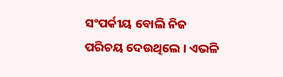ସଂପର୍କୀୟ ବୋଲି ନିଜ ପରିଚୟ ଦେଉଥିଲେ । ଏଭଳି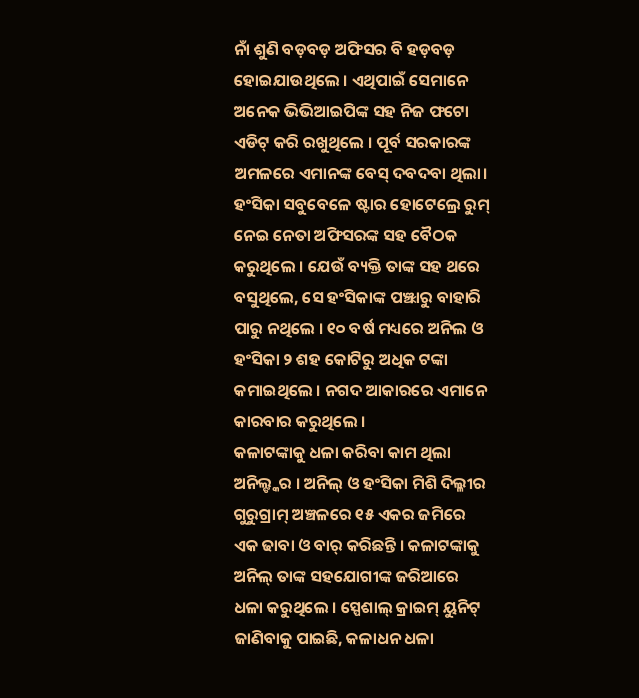ନାଁ ଶୁଣି ବଡ଼ବଡ଼ ଅଫିସର ବି ହଡ଼ବଡ଼ ହୋଇଯାଉଥିଲେ । ଏଥିପାଇଁ ସେମାନେ ଅନେକ ଭିଭିଆଇପିଙ୍କ ସହ ନିଜ ଫଟୋ ଏଡିଟ୍ କରି ରଖୁଥିଲେ । ପୂର୍ବ ସରକାରଙ୍କ ଅମଳରେ ଏମାନଙ୍କ ବେସ୍ ଦବଦବା ଥିଲା। ହଂସିକା ସବୁବେଳେ ଷ୍ଟାର ହୋଟେଲ୍ରେ ରୁମ୍ ନେଇ ନେତା ଅଫିସରଙ୍କ ସହ ବୈଠକ କରୁଥିଲେ । ଯେଉଁ ବ୍ୟକ୍ତି ତାଙ୍କ ସହ ଥରେ ବସୁଥିଲେ, ସେ ହଂସିକାଙ୍କ ପଞ୍ଝାରୁ ବାହାରି ପାରୁ ନଥିଲେ । ୧୦ ବର୍ଷ ମଧ୍ୟରେ ଅନିଲ ଓ ହଂସିକା ୨ ଶହ କୋଟିରୁ ଅଧିକ ଟଙ୍କା କମାଇଥିଲେ । ନଗଦ ଆକାରରେ ଏମାନେ କାରବାର କରୁଥିଲେ ।
କଳାଟଙ୍କାକୁ ଧଳା କରିବା କାମ ଥିଲା ଅନିଲ୍ଙ୍କର । ଅନିଲ୍ ଓ ହଂସିକା ମିଶି ଦିଲ୍ଳୀର ଗୁରୁଗ୍ରାମ୍ ଅଞ୍ଚଳରେ ୧୫ ଏକର ଜମିରେ ଏକ ଢାବା ଓ ବାର୍ କରିଛନ୍ତି । କଳାଟଙ୍କାକୁ ଅନିଲ୍ ତାଙ୍କ ସହଯୋଗୀଙ୍କ ଜରିଆରେ ଧଳା କରୁଥିଲେ । ସ୍ପେଶାଲ୍ କ୍ରାଇମ୍ ୟୁନିଟ୍ ଜାଣିବାକୁ ପାଇଛି, କଳାଧନ ଧଳା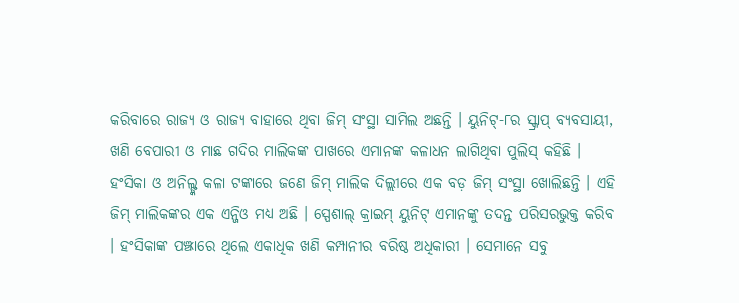କରିବାରେ ରାଜ୍ୟ ଓ ରାଜ୍ୟ ବାହାରେ ଥିବା ଜିମ୍ ସଂସ୍ଥା ସାମିଲ ଅଛନ୍ତି । ୟୁନିଟ୍-୮ର ସ୍କ୍ରାପ୍ ବ୍ୟବସାୟୀ, ଖଣି ବେପାରୀ ଓ ମାଛ ଗଦିର ମାଲିକଙ୍କ ପାଖରେ ଏମାନଙ୍କ କଳାଧନ ଲାଗିଥିବା ପୁଲିସ୍ କହିଛି ।
ହଂସିକା ଓ ଅନିଲ୍ଙ୍କ କଳା ଟଙ୍କାରେ ଜଣେ ଜିମ୍ ମାଲିକ ଦିଲ୍ଲୀରେ ଏକ ବଡ଼ ଜିମ୍ ସଂସ୍ଥା ଖୋଲିଛନ୍ତି । ଏହି ଜିମ୍ ମାଲିକଙ୍କର ଏକ ଏନ୍ଜିଓ ମଧ୍ୟ ଅଛି । ସ୍ପେଶାଲ୍ କ୍ରାଇମ୍ ୟୁନିଟ୍ ଏମାନଙ୍କୁ ତଦନ୍ତ ପରିସରଭୁକ୍ତ କରିବ । ହଂସିକାଙ୍କ ପଞ୍ଝାରେ ଥିଲେ ଏକାଧିକ ଖଣି କମ୍ପାନୀର ବରିଷ୍ଠ ଅଧିକାରୀ । ସେମାନେ ସବୁ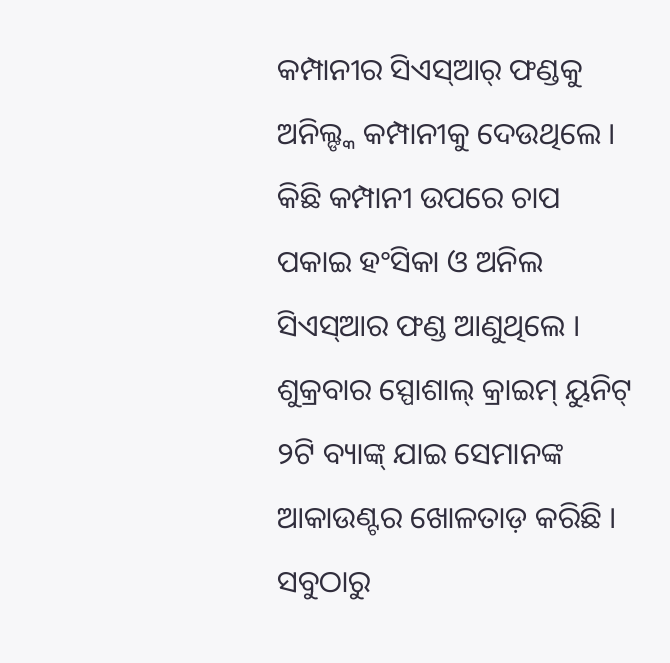କମ୍ପାନୀର ସିଏସ୍ଆର୍ ଫଣ୍ଡକୁ ଅନିଲ୍ଙ୍କ କମ୍ପାନୀକୁ ଦେଉଥିଲେ । କିଛି କମ୍ପାନୀ ଉପରେ ଚାପ ପକାଇ ହଂସିକା ଓ ଅନିଲ ସିଏସ୍ଆର ଫଣ୍ଡ ଆଣୁଥିଲେ । ଶୁକ୍ରବାର ସ୍ପୋଶାଲ୍ କ୍ରାଇମ୍ ୟୁନିଟ୍ ୨ଟି ବ୍ୟାଙ୍କ୍ ଯାଇ ସେମାନଙ୍କ ଆକାଉଣ୍ଟର ଖୋଳତାଡ଼ କରିଛି । ସବୁଠାରୁ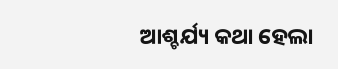ଆଶ୍ଚର୍ଯ୍ୟ କଥା ହେଲା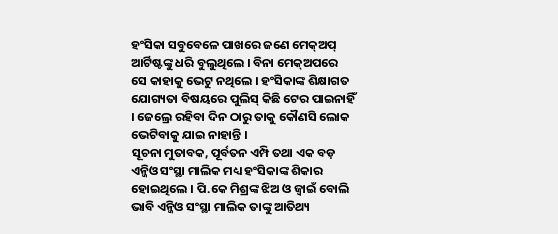ହଂସିକା ସବୁବେଳେ ପାଖରେ ଜଣେ ମେକ୍ଅପ୍ ଆର୍ଟିଷ୍ଟଙ୍କୁ ଧରି ବୁଲୁଥିଲେ । ବିନା ମେକ୍ଅପରେ ସେ କାହାକୁ ଭେଟୁ ନଥିଲେ । ହଂସିକାଙ୍କ ଶିକ୍ଷାଗତ ଯୋଗ୍ୟତା ବିଷୟରେ ପୁଲିସ୍ କିଛି ଟେର ପାଇନାହିଁ । ଜେଲ୍ରେ ରହିବା ଦିନ ଠାରୁ ତାକୁ କୌଣସି ଲୋକ ଭେଟିବାକୁ ଯାଇ ନାହାନ୍ତି ।
ସୂଚନା ମୁତାବକ, ପୂର୍ବତନ ଏମ୍ପି ତଥା ଏକ ବଡ଼ ଏନ୍ଜିଓ ସଂସ୍ଥା ମାଲିକ ମଧ୍ୟ ହଂସିକାଙ୍କ ଶିକାର ହୋଇଥିଲେ । ପି.କେ ମିଶ୍ରଙ୍କ ଝିଅ ଓ ଜ୍ୱାଇଁ ବୋଲି ଭାବି ଏନ୍ଜିଓ ସଂସ୍ଥା ମାଲିକ ତାଙ୍କୁ ଆତିଥ୍ୟ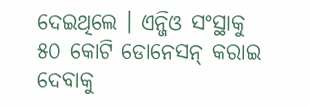ଦେଇଥିଲେ । ଏନ୍ଜିଓ ସଂସ୍ଥାକୁ ୫୦ କୋଟି ଡୋନେସନ୍ କରାଇ ଦେବାକୁ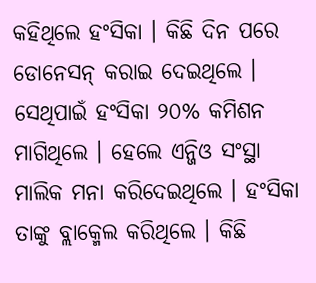କହିଥିଲେ ହଂସିକା । କିଛି ଦିନ ପରେ ଡୋନେସନ୍ କରାଇ ଦେଇଥିଲେ । ସେଥିପାଇଁ ହଂସିକା ୨୦% କମିଶନ ମାଗିଥିଲେ । ହେଲେ ଏନ୍ଜିଓ ସଂସ୍ଥା ମାଲିକ ମନା କରିଦେଇଥିଲେ । ହଂସିକା ତାଙ୍କୁ ବ୍ଲାକ୍ମେଲ କରିଥିଲେ । କିଛି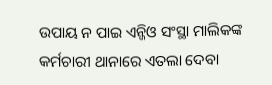ଉପାୟ ନ ପାଇ ଏନ୍ଜିଓ ସଂସ୍ଥା ମାଲିକଙ୍କ କର୍ମଚାରୀ ଥାନାରେ ଏତଲା ଦେବା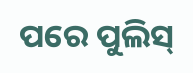ପରେ ପୁଲିସ୍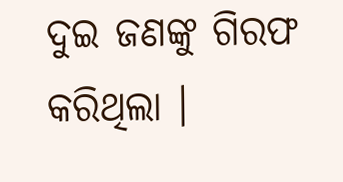ଦୁଇ ଜଣଙ୍କୁ ଗିରଫ କରିଥିଲା ।